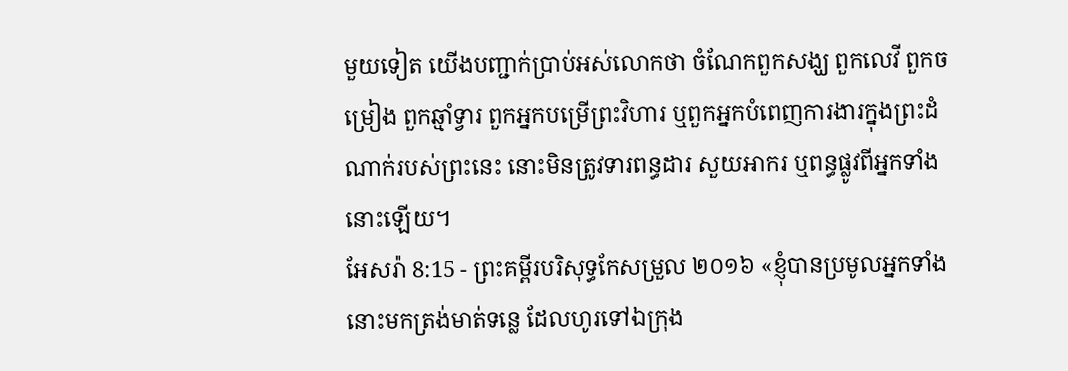មួយទៀត យើងបញ្ជាក់ប្រាប់អស់លោកថា ចំណែកពួកសង្ឃ ពួកលេវី ពួកចម្រៀង ពួកឆ្មាំទ្វារ ពួកអ្នកបម្រើព្រះវិហារ ឬពួកអ្នកបំពេញការងារក្នុងព្រះដំណាក់របស់ព្រះនេះ នោះមិនត្រូវទារពន្ធដារ សួយអាករ ឬពន្ធផ្លូវពីអ្នកទាំងនោះឡើយ។
អែសរ៉ា 8:15 - ព្រះគម្ពីរបរិសុទ្ធកែសម្រួល ២០១៦ «ខ្ញុំបានប្រមូលអ្នកទាំងនោះមកត្រង់មាត់ទន្លេ ដែលហូរទៅឯក្រុង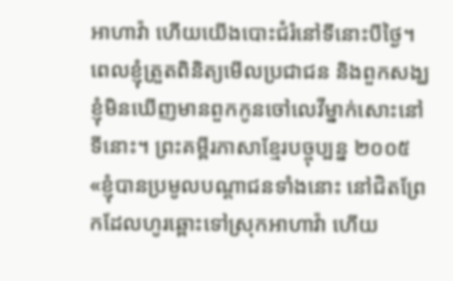អាហាវ៉ា ហើយយើងបោះជំរំនៅទីនោះបីថ្ងៃ។ ពេលខ្ញុំត្រួតពិនិត្យមើលប្រជាជន និងពួកសង្ឃ ខ្ញុំមិនឃើញមានពួកកូនចៅលេវីម្នាក់សោះនៅទីនោះ។ ព្រះគម្ពីរភាសាខ្មែរបច្ចុប្បន្ន ២០០៥ «ខ្ញុំបានប្រមូលបណ្ដាជនទាំងនោះ នៅជិតព្រែកដែលហូរឆ្ពោះទៅស្រុកអាហាវ៉ា ហើយ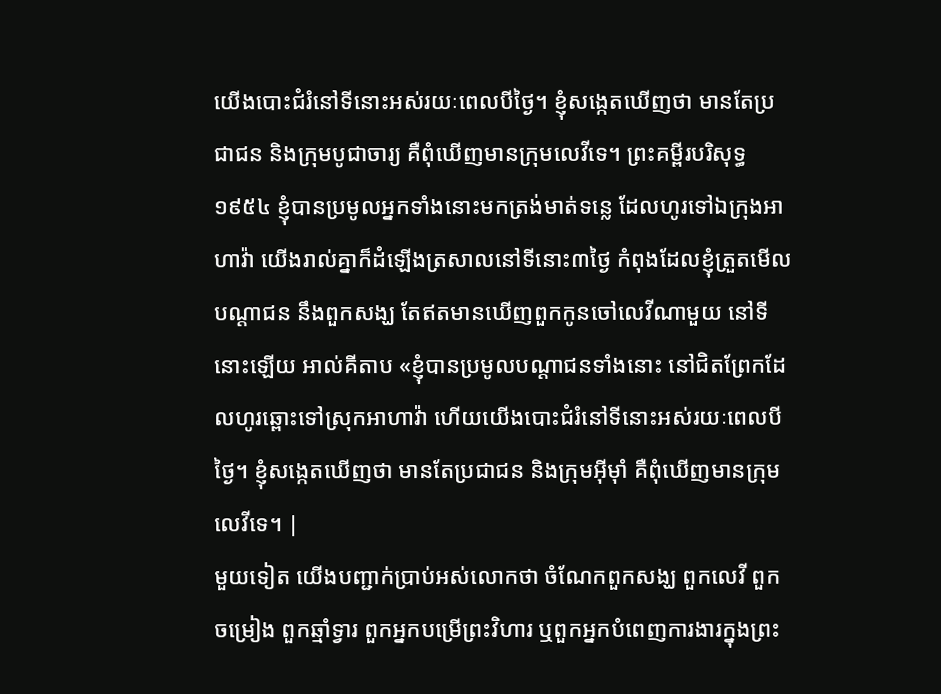យើងបោះជំរំនៅទីនោះអស់រយៈពេលបីថ្ងៃ។ ខ្ញុំសង្កេតឃើញថា មានតែប្រជាជន និងក្រុមបូជាចារ្យ គឺពុំឃើញមានក្រុមលេវីទេ។ ព្រះគម្ពីរបរិសុទ្ធ ១៩៥៤ ខ្ញុំបានប្រមូលអ្នកទាំងនោះមកត្រង់មាត់ទន្លេ ដែលហូរទៅឯក្រុងអាហាវ៉ា យើងរាល់គ្នាក៏ដំឡើងត្រសាលនៅទីនោះ៣ថ្ងៃ កំពុងដែលខ្ញុំត្រួតមើលបណ្តាជន នឹងពួកសង្ឃ តែឥតមានឃើញពួកកូនចៅលេវីណាមួយ នៅទីនោះឡើយ អាល់គីតាប «ខ្ញុំបានប្រមូលបណ្ដាជនទាំងនោះ នៅជិតព្រែកដែលហូរឆ្ពោះទៅស្រុកអាហាវ៉ា ហើយយើងបោះជំរំនៅទីនោះអស់រយៈពេលបីថ្ងៃ។ ខ្ញុំសង្កេតឃើញថា មានតែប្រជាជន និងក្រុមអ៊ីមុាំ គឺពុំឃើញមានក្រុមលេវីទេ។ |
មួយទៀត យើងបញ្ជាក់ប្រាប់អស់លោកថា ចំណែកពួកសង្ឃ ពួកលេវី ពួកចម្រៀង ពួកឆ្មាំទ្វារ ពួកអ្នកបម្រើព្រះវិហារ ឬពួកអ្នកបំពេញការងារក្នុងព្រះ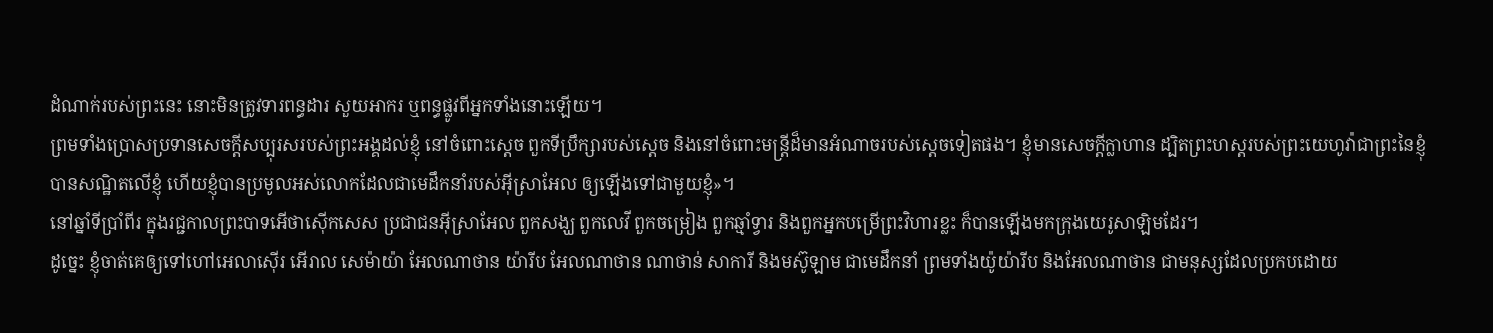ដំណាក់របស់ព្រះនេះ នោះមិនត្រូវទារពន្ធដារ សួយអាករ ឬពន្ធផ្លូវពីអ្នកទាំងនោះឡើយ។
ព្រមទាំងប្រោសប្រទានសេចក្ដីសប្បុរសរបស់ព្រះអង្គដល់ខ្ញុំ នៅចំពោះស្តេច ពួកទីប្រឹក្សារបស់ស្ដេច និងនៅចំពោះមន្ត្រីដ៏មានអំណាចរបស់ស្តេចទៀតផង។ ខ្ញុំមានសេចក្ដីក្លាហាន ដ្បិតព្រះហស្តរបស់ព្រះយេហូវ៉ាជាព្រះនៃខ្ញុំ បានសណ្ឋិតលើខ្ញុំ ហើយខ្ញុំបានប្រមូលអស់លោកដែលជាមេដឹកនាំរបស់អ៊ីស្រាអែល ឲ្យឡើងទៅជាមួយខ្ញុំ»។
នៅឆ្នាំទីប្រាំពីរ ក្នុងរជ្ជកាលព្រះបាទអើថាស៊ើកសេស ប្រជាជនអ៊ីស្រាអែល ពួកសង្ឃ ពួកលេវី ពួកចម្រៀង ពួកឆ្មាំទ្វារ និងពួកអ្នកបម្រើព្រះវិហារខ្លះ ក៏បានឡើងមកក្រុងយេរូសាឡិមដែរ។
ដូច្នេះ ខ្ញុំចាត់គេឲ្យទៅហៅអេលាស៊ើរ អើរាល សេម៉ាយ៉ា អែលណាថាន យ៉ារីប អែលណាថាន ណាថាន់ សាការី និងមស៊ូឡាម ជាមេដឹកនាំ ព្រមទាំងយ៉ូយ៉ារីប និងអែលណាថាន ជាមនុស្សដែលប្រកបដោយ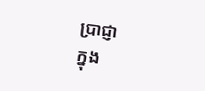ប្រាជ្ញា
ក្នុង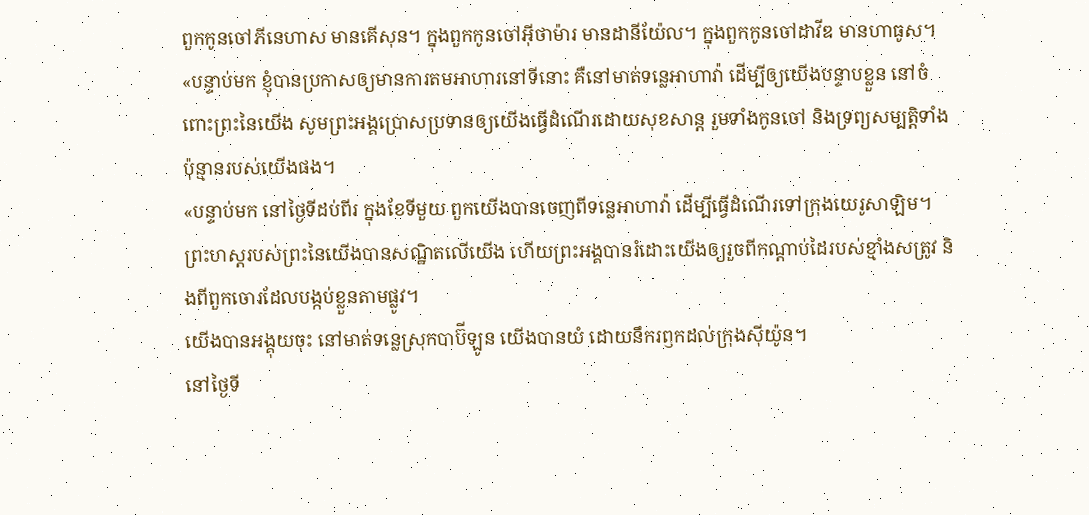ពួកកូនចៅភីនេហាស មានគើសុន។ ក្នុងពួកកូនចៅអ៊ីថាម៉ារ មានដានីយ៉ែល។ ក្នុងពួកកូនចៅដាវីឌ មានហាធូស។
«បន្ទាប់មក ខ្ញុំបានប្រកាសឲ្យមានការតមអាហារនៅទីនោះ គឺនៅមាត់ទន្លេអាហាវ៉ា ដើម្បីឲ្យយើងបន្ទាបខ្លួន នៅចំពោះព្រះនៃយើង សូមព្រះអង្គប្រោសប្រទានឲ្យយើងធ្វើដំណើរដោយសុខសាន្ត រួមទាំងកូនចៅ និងទ្រព្យសម្បត្តិទាំងប៉ុន្មានរបស់យើងផង។
«បន្ទាប់មក នៅថ្ងៃទីដប់ពីរ ក្នុងខែទីមួយ ពួកយើងបានចេញពីទន្លេអាហាវ៉ា ដើម្បីធ្វើដំណើរទៅក្រុងយេរូសាឡិម។ ព្រះហស្តរបស់ព្រះនៃយើងបានសណ្ឋិតលើយើង ហើយព្រះអង្គបានរំដោះយើងឲ្យរួចពីកណ្ដាប់ដៃរបស់ខ្មាំងសត្រូវ និងពីពួកចោរដែលបង្កប់ខ្លួនតាមផ្លូវ។
យើងបានអង្គុយចុះ នៅមាត់ទន្លេស្រុកបាប៊ីឡូន យើងបានយំ ដោយនឹករឭកដល់ក្រុងស៊ីយ៉ូន។
នៅថ្ងៃទី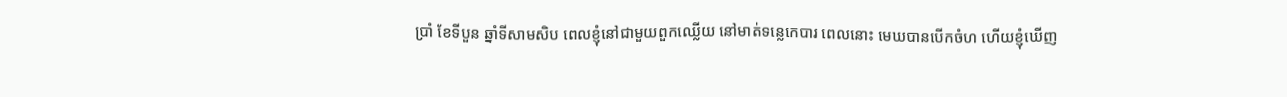ប្រាំ ខែទីបួន ឆ្នាំទីសាមសិប ពេលខ្ញុំនៅជាមួយពួកឈ្លើយ នៅមាត់ទន្លេកេបារ ពេលនោះ មេឃបានបើកចំហ ហើយខ្ញុំឃើញ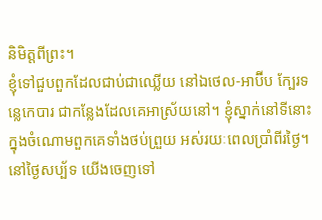និមិត្តពីព្រះ។
ខ្ញុំទៅជួបពួកដែលជាប់ជាឈ្លើយ នៅឯថេល-អាប៊ីប ក្បែរទន្លេកេបារ ជាកន្លែងដែលគេអាស្រ័យនៅ។ ខ្ញុំស្នាក់នៅទីនោះក្នុងចំណោមពួកគេទាំងថប់ព្រួយ អស់រយៈពេលប្រាំពីរថ្ងៃ។
នៅថ្ងៃសប្ប័ទ យើងចេញទៅ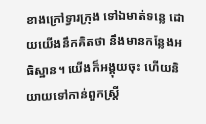ខាងក្រៅទ្វារក្រុង ទៅឯមាត់ទន្លេ ដោយយើងនឹកគិតថា នឹងមានកន្លែងអធិស្ឋាន។ យើងក៏អង្គុយចុះ ហើយនិយាយទៅកាន់ពួកស្ត្រី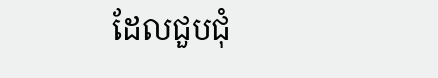ដែលជួបជុំ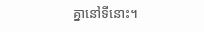គ្នានៅទីនោះ។